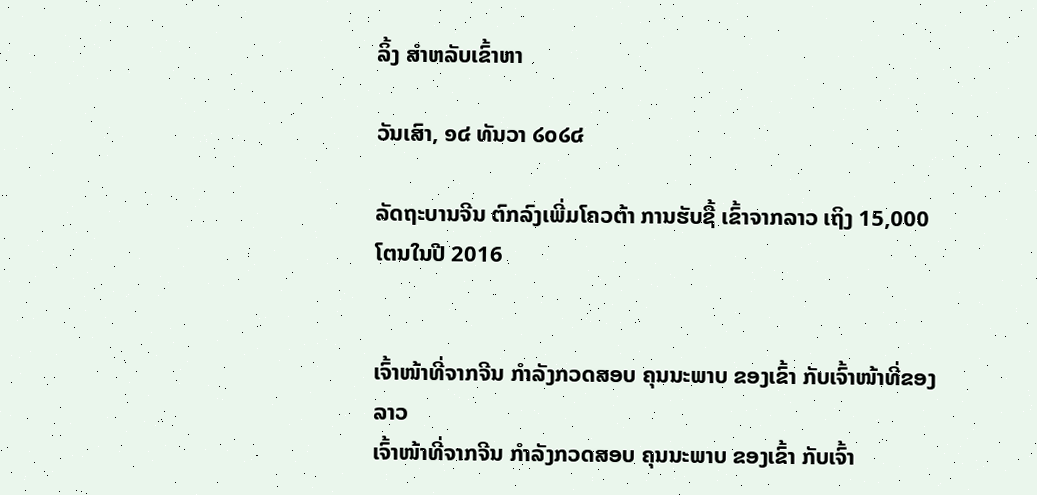ລິ້ງ ສຳຫລັບເຂົ້າຫາ

ວັນເສົາ, ໑໔ ທັນວາ ໒໐໒໔

ລັດຖະບານຈີນ ຕົກລົງເພີ່ມໂຄວຕ້າ ການຮັບຊື້ ເຂົ້າຈາກລາວ ເຖິງ 15,000 ໂຕນໃນປີ 2016


ເຈົ້າໜ້າທີ່ຈາກຈີນ ກຳລັງກວດສອບ ຄຸນນະພາບ ຂອງເຂົ້າ ກັບເຈົ້າໜ້າທີ່ຂອງລາວ
ເຈົ້າໜ້າທີ່ຈາກຈີນ ກຳລັງກວດສອບ ຄຸນນະພາບ ຂອງເຂົ້າ ກັບເຈົ້າ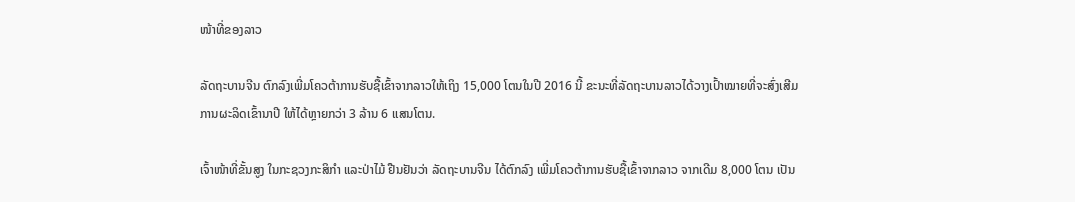ໜ້າທີ່ຂອງລາວ

ລັດຖະບານຈີນ ຕົກລົງເພີ່ມໂຄວຕ້າການຮັບຊື້ເຂົ້າຈາກລາວໃຫ້ເຖິງ 15,000 ໂຕນໃນປີ 2016 ນີ້ ຂະນະທີ່ລັດຖະບານລາວໄດ້ວາງເປົ້າໝາຍທີ່ຈະສົ່ງເສີມການຜະລິດເຂົ້ານາປີ ໃຫ້ໄດ້ຫຼາຍກວ່າ 3 ລ້ານ 6 ແສນໂຕນ.

ເຈົ້າໜ້າທີ່ຂັ້ນສູງ ໃນກະຊວງກະສິກຳ ແລະປ່າໄມ້ ຢືນຢັນວ່າ ລັດຖະບານຈີນ ໄດ້ຕົກລົງ ເພີ່ມໂຄວຕ້າການຮັບຊື້ເຂົ້າຈາກລາວ ຈາກເດີມ 8,000 ໂຕນ ເປັນ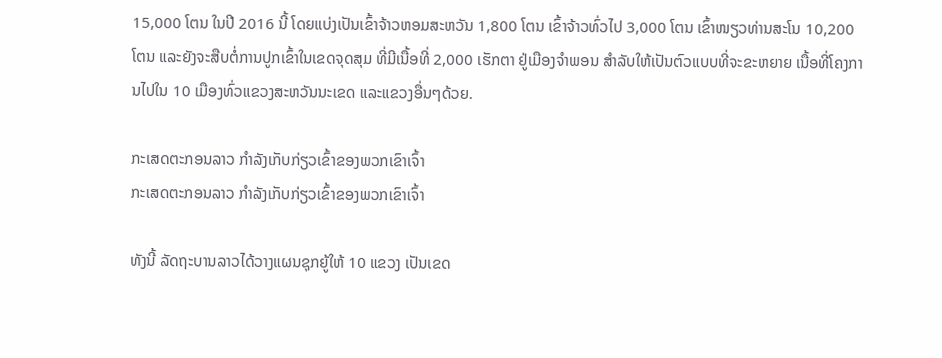15,000 ໂຕນ ໃນປີ 2016 ນີ້ ໂດຍແບ່ງເປັນເຂົ້າຈ້າວຫອມສະຫວັນ 1,800 ໂຕນ ເຂົ້າຈ້າວທົ່ວໄປ 3,000 ໂຕນ ເຂົ້າໜຽວທ່ານສະໂນ 10,200 ໂຕນ ແລະຍັງຈະສືບຕໍ່ການປູກເຂົ້າໃນເຂດຈຸດສຸມ ທີ່ມີເນື້ອທີ່ 2,000 ເຮັກຕາ ຢູ່ເມືອງຈຳພອນ ສຳລັບໃຫ້ເປັນຕົວແບບທີ່ຈະຂະຫຍາຍ ເນື້ອທີ່ໂຄງການໄປໃນ 10 ເມືອງທົ່ວແຂວງສະຫວັນນະເຂດ ແລະແຂວງອື່ນໆດ້ວຍ.

ກະເສດຕະກອນລາວ ກຳລັງເກັບກ່ຽວເຂົ້າຂອງພວກເຂົາເຈົ້າ
ກະເສດຕະກອນລາວ ກຳລັງເກັບກ່ຽວເຂົ້າຂອງພວກເຂົາເຈົ້າ

ທັງນີ້ ລັດຖະບານລາວໄດ້ວາງແຜນຊຸກຍູ້ໃຫ້ 10 ແຂວງ ເປັນເຂດ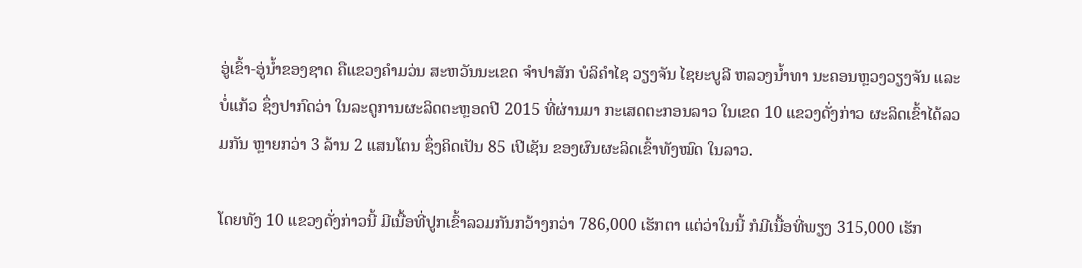ອູ່ເຂົ້າ-ອູ່ນ້ຳຂອງຊາດ ຄືແຂວງຄຳມວ່ນ ສະຫວັນນະເຂດ ຈຳປາສັກ ບໍລິຄຳໄຊ ວຽງຈັນ ໄຊຍະບູລີ ຫລວງນ້ຳທາ ນະຄອນຫຼວງວຽງຈັນ ແລະ ບໍ່ແກ້ວ ຊຶ່ງປາກົດວ່າ ໃນລະດູການຜະລິດຕະຫຼອດປີ 2015 ທີ່ຜ່ານມາ ກະເສດຕະກອນລາວ ໃນເຂດ 10 ແຂວງດັ່ງກ່າວ ຜະລິດເຂົ້າໄດ້ລວມກັນ ຫຼາຍກວ່າ 3 ລ້ານ 2 ແສນໂຕນ ຊຶ່ງຄິດເປັນ 85 ເປີເຊັນ ຂອງຜົນຜະລິດເຂົ້າທັງໝົດ ໃນລາວ.

ໂດຍທັງ 10 ແຂວງດັ່ງກ່າວນີ້ ມີເນື້ອທີ່ປູກເຂົ້າລວມກັນກວ້າງກວ່າ 786,000 ເຮັກຕາ ແຕ່ວ່າໃນນີ້ ກໍມີເນື້ອທີ່ພຽງ 315,000 ເຮັກ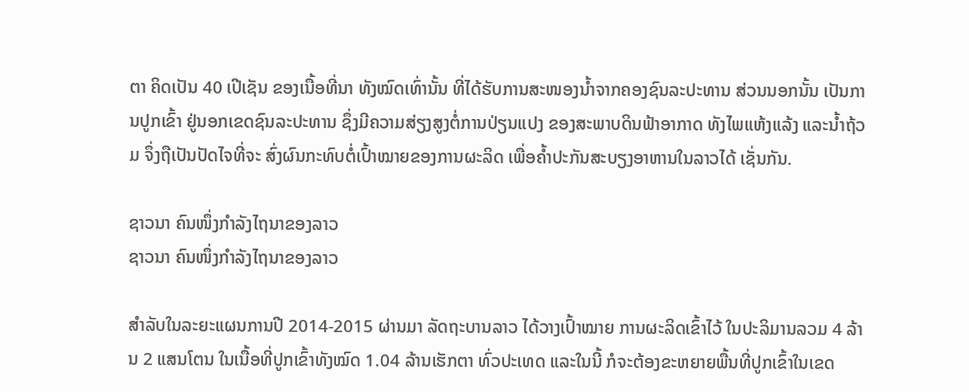ຕາ ຄິດເປັນ 40 ເປີເຊັນ ຂອງເນື້ອທີ່ນາ ທັງໝົດເທົ່ານັ້ນ ທີ່ໄດ້ຮັບການສະໜອງນ້ຳຈາກຄອງຊົນລະປະທານ ສ່ວນນອກນັ້ນ ເປັນການປູກເຂົ້າ ຢູ່ນອກເຂດຊົນລະປະທານ ຊຶ່ງມີຄວາມສ່ຽງສູງຕໍ່ການປ່ຽນແປງ ຂອງສະພາບດິນຟ້າອາກາດ ທັງໄພແຫ້ງແລ້ງ ແລະນ້ຳຖ້ວມ ຈຶ່ງຖືເປັນປັດໄຈທີ່ຈະ ສົ່ງຜົນກະທົບຕໍ່ເປົ້າໝາຍຂອງການຜະລິດ ເພື່ອຄ້ຳປະກັນສະບຽງອາຫານໃນລາວໄດ້ ເຊັ່ນກັນ.

ຊາວນາ ຄົນໜຶ່ງກຳລັງໄຖນາຂອງລາວ
ຊາວນາ ຄົນໜຶ່ງກຳລັງໄຖນາຂອງລາວ

ສຳລັບໃນລະຍະແຜນການປີ 2014-2015 ຜ່ານມາ ລັດຖະບານລາວ ໄດ້ວາງເປົ້າໝາຍ ການຜະລິດເຂົ້າໄວ້ ໃນປະລິມານລວມ 4 ລ້ານ 2 ແສນໂຕນ ໃນເນື້ອທີ່ປູກເຂົ້າທັງໝົດ 1.04 ລ້ານເຮັກຕາ ທົ່ວປະເທດ ແລະໃນນີ້ ກໍຈະຕ້ອງຂະຫຍາຍພື້ນທີ່ປູກເຂົ້າໃນເຂດ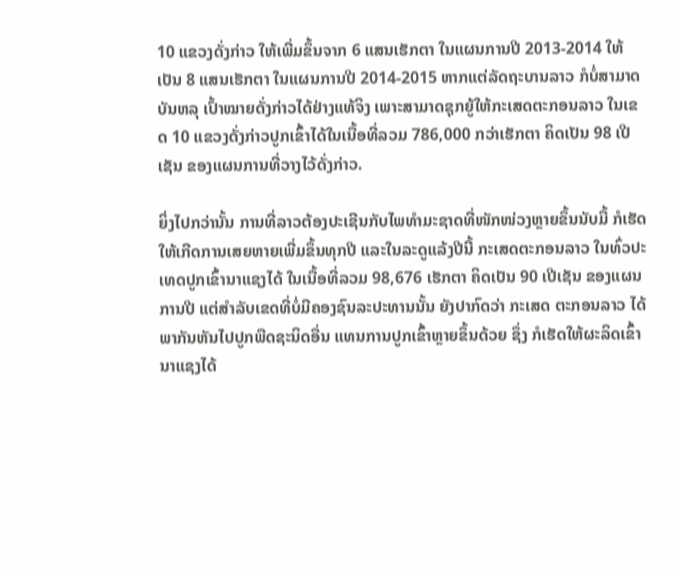10 ແຂວງດັ່ງກ່າວ ໃຫ້ເພີ່ມຂຶ້ນຈາກ 6 ແສນເຮັກຕາ ໃນແຜນການປີ 2013-2014 ໃຫ້ເປັນ 8 ແສນເຮັກຕາ ໃນແຜນການປີ 2014-2015 ຫາກແຕ່ລັດຖະບານລາວ ກໍບໍ່ສາມາດບັນຫລຸ ເປົ້າໝາຍດັ່ງກ່າວໄດ້ຢ່າງແທ້ຈິງ ເພາະສາມາດຊຸກຍູ້ໃຫ້ກະເສດຕະກອນລາວ ໃນເຂດ 10 ແຂວງດັ່ງກ່າວປູກເຂົ້າໄດ້ໃນເນື້ອທີ່ລວມ 786,000 ກວ່າເຮັກຕາ ຄິດເປັນ 98 ເປີເຊັນ ຂອງແຜນການທີ່ວາງໄວ້ດັ່ງກ່າວ.

ຍິ່ງໄປກວ່ານັ້ນ ການທີ່ລາວຕ້ອງປະເຊີນກັບໄພທຳມະຊາດທີ່ໜັກໜ່ວງຫຼາຍຂຶ້ນນັບມື້ ກໍເຮັດໃຫ້ເກີດການເສຍຫາຍເພີ່ມຂຶ້ນທຸກປີ ແລະໃນລະດູແລ້ງປີນີ້ ກະເສດຕະກອນລາວ ໃນທົ່ວປະເທດປູກເຂົ້ານາແຊງໄດ້ ໃນເນື້ອທີ່ລວມ 98,676 ເຮັກຕາ ຄິດເປັນ 90 ເປີເຊັນ ຂອງແຜນການປີ ແຕ່ສຳລັບເຂດທີ່ບໍ່ມີຄອງຊົນລະປະທານນັ້ນ ຍັງປາກົດວ່າ ກະເສດ ຕະກອນລາວ ໄດ້ພາກັນຫັນໄປປູກພືດຊະນິດອື່ນ ແທນການປູກເຂົ້າຫຼາຍຂຶ້ນດ້ວຍ ຊຶ່ງ ກໍເຮັດໃຫ້ຜະລິດເຂົ້ານາແຊງໄດ້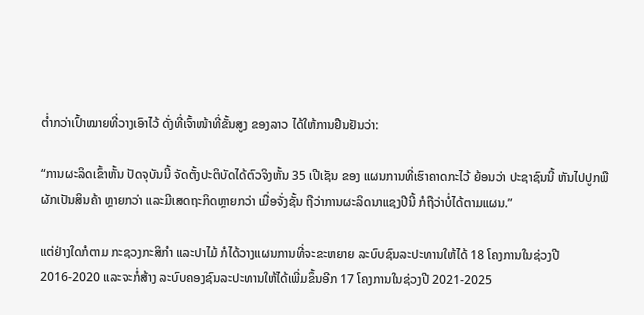ຕ່ຳກວ່າເປົ້າໝາຍທີ່ວາງເອົາໄວ້ ດັ່ງທີ່ເຈົ້າໜ້າທີ່ຂັ້ນສູງ ຂອງລາວ ໄດ້ໃຫ້ການຢືນຢັນວ່າ:

“ການຜະລິດເຂົ້າຫັ້ນ ປັດຈຸບັນນີ້ ຈັດຕັ້ງປະຕິບັດໄດ້ຕົວຈິງຫັ້ນ 35 ເປີເຊັນ ຂອງ ແຜນການທີ່ເຮົາຄາດກະໄວ້ ຍ້ອນວ່າ ປະຊາຊົນນີ້ ຫັນໄປປູກພືຜັກເປັນສິນຄ້າ ຫຼາຍກວ່າ ແລະມີເສດຖະກິດຫຼາຍກວ່າ ເມື່ອຈັ່ງຊັ້ນ ຖືວ່າການຜະລິດນາແຊງປີນີ້ ກໍຖືວ່າບໍ່ໄດ້ຕາມແຜນ.”

ແຕ່ຢ່າງໃດກໍຕາມ ກະຊວງກະສິກຳ ແລະປາໄມ້ ກໍໄດ້ວາງແຜນການທີ່ຈະຂະຫຍາຍ ລະບົບຊົນລະປະທານໃຫ້ໄດ້ 18 ໂຄງການໃນຊ່ວງປີ 2016-2020 ແລະຈະກໍ່ສ້າງ ລະບົບຄອງຊົນລະປະທານໃຫ້ໄດ້ເພີ່ມຂຶ້ນອີກ 17 ໂຄງການໃນຊ່ວງປີ 2021-2025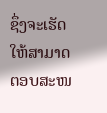ຊຶ່ງຈະເຮັດໃຫ້ສາມາດຕອບສະໜ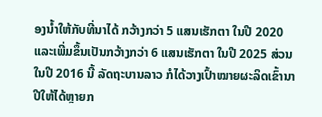ອງນ້ຳໃຫ້ກັບທີ່ນາໄດ້ ກວ້າງກວ່າ 5 ແສນເຮັກຕາ ໃນປີ 2020 ແລະເພີ່ມຂຶ້ນເປັນກວ້າງກວ່າ 6 ແສນເຮັກຕາ ໃນປີ 2025 ສ່ວນໃນປີ 2016 ນີ້ ລັດຖະບານລາວ ກໍໄດ້ວາງເປົ້າໝາຍຜະລິດເຂົ້ານາປີໃຫ້ໄດ້ຫຼາຍກ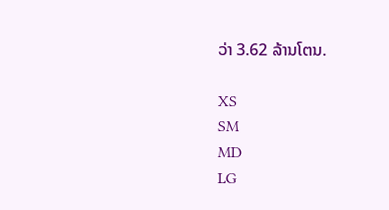ວ່າ 3.62 ລ້ານໂຕນ.

XS
SM
MD
LG